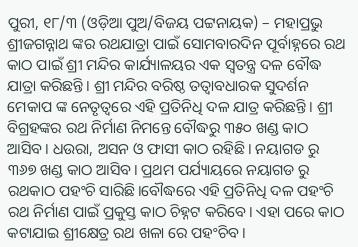ପୁରୀ, ୧୮/୩ (ଓଡ଼ିଆ ପୁଅ/ବିଜୟ ପଟ୍ଟନାୟକ) – ମହାପ୍ରଭୁ ଶ୍ରୀଜଗନ୍ନାଥ ଙ୍କର ରଥଯାତ୍ରା ପାଇଁ ସୋମବାରଦିନ ପୂର୍ବାହ୍ନରେ ରଥ କାଠ ପାଇଁ ଶ୍ରୀ ମନ୍ଦିର କାର୍ଯ୍ୟାଳୟର ଏକ ସ୍ୱତନ୍ତ୍ର ଦଳ ବୌଦ୍ଧ ଯାତ୍ରା କରିଛନ୍ତି। ଶ୍ରୀ ମନ୍ଦିର ବରିଷ୍ଠ ତତ୍ୱାବଧାରକ ସୁଦର୍ଶନ ମେକାପ ଙ୍କ ନେତୃତ୍ୱରେ ଏହି ପ୍ରତିନିଧି ଦଳ ଯାତ୍ର କରିଛନ୍ତି। ଶ୍ରୀ ବିଗ୍ରହଙ୍କର ରଥ ନିର୍ମାଣ ନିମନ୍ତେ ବୌଦ୍ଧରୁ ୩୫୦ ଖଣ୍ଡ କାଠ ଆସିବ। ଧଉରା, ଅସନ ଓ ଫାସୀ କାଠ ରହିଛି। ନୟାଗଡ ରୁ ୩୬୭ ଖଣ୍ଡ କାଠ ଆସିବ। ପ୍ରଥମ ପର୍ଯ୍ୟାୟରେ ନୟାଗଡ ରୁ ରଥକାଠ ପହଂଚି ସାରିଛି।ବୌଦ୍ଧରେ ଏହି ପ୍ରତିନିଧି ଦଳ ପହଂଚି ରଥ ନିର୍ମାଣ ପାଇଁ ପ୍ରକୁସ୍ତ କାଠ ଚିହ୍ନଟ କରିବେ। ଏହା ପରେ କାଠ କଟାଯାଇ ଶ୍ରୀକ୍ଷେତ୍ର ରଥ ଖଳା ରେ ପହଂଚିବ।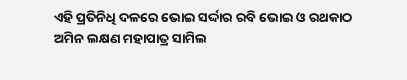ଏହି ପ୍ରତିନିଧି ଦଳରେ ଭୋଇ ସର୍ଦ୍ଦାର ରବି ଭୋଇ ଓ ରଥକାଠ ଅମିନ ଲକ୍ଷଣ ମହାପାତ୍ର ସାମିଲ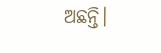ଅଛନ୍ତି।